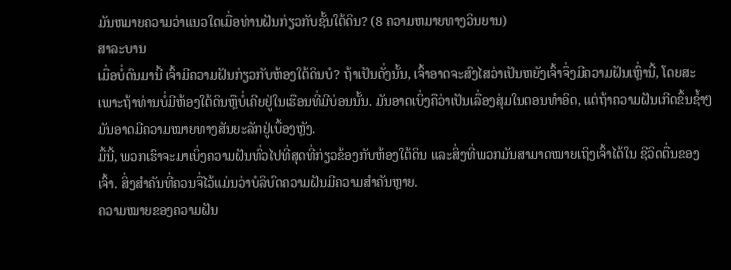ມັນຫມາຍຄວາມວ່າແນວໃດເມື່ອທ່ານຝັນກ່ຽວກັບຊັ້ນໃຕ້ດິນ? (8 ຄວາມຫມາຍທາງວິນຍານ)
ສາລະບານ
ເມື່ອບໍ່ດົນມານີ້ ເຈົ້າມີຄວາມຝັນກ່ຽວກັບຫ້ອງໃຕ້ດິນບໍ? ຖ້າເປັນດັ່ງນັ້ນ, ເຈົ້າອາດຈະສົງໄສວ່າເປັນຫຍັງເຈົ້າຈຶ່ງມີຄວາມຝັນເຫຼົ່ານີ້, ໂດຍສະເພາະຖ້າທ່ານບໍ່ມີຫ້ອງໃຕ້ດິນຫຼືບໍ່ເຄີຍຢູ່ໃນເຮືອນທີ່ມີບ່ອນນັ້ນ. ມັນອາດເບິ່ງຄືວ່າເປັນເລື່ອງສຸ່ມໃນຕອນທຳອິດ, ແຕ່ຖ້າຄວາມຝັນເກີດຂຶ້ນຊ້ຳໆ ມັນອາດມີຄວາມໝາຍທາງສັນຍະລັກຢູ່ເບື້ອງຫຼັງ.
ມື້ນີ້, ພວກເຮົາຈະມາເບິ່ງຄວາມຝັນທົ່ວໄປທີ່ສຸດທີ່ກ່ຽວຂ້ອງກັບຫ້ອງໃຕ້ດິນ ແລະສິ່ງທີ່ພວກມັນສາມາດໝາຍເຖິງເຈົ້າໄດ້ໃນ ຊີວິດຕື່ນຂອງເຈົ້າ. ສິ່ງສຳຄັນທີ່ຄວນຈື່ໄວ້ແມ່ນວ່າບໍລິບົດຄວາມຝັນມີຄວາມສຳຄັນຫຼາຍ.
ຄວາມໝາຍຂອງຄວາມຝັນ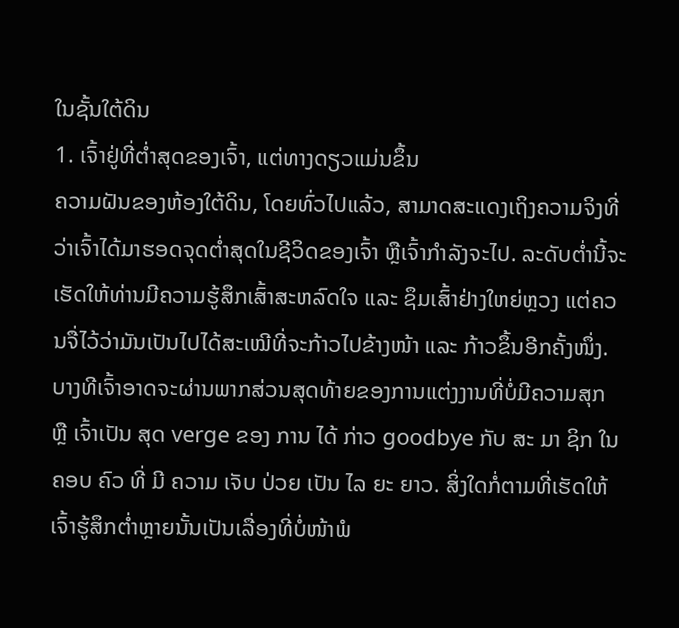ໃນຊັ້ນໃຕ້ດິນ
1. ເຈົ້າຢູ່ທີ່ຕໍ່າສຸດຂອງເຈົ້າ, ແຕ່ທາງດຽວແມ່ນຂຶ້ນ
ຄວາມຝັນຂອງຫ້ອງໃຕ້ດິນ, ໂດຍທົ່ວໄປແລ້ວ, ສາມາດສະແດງເຖິງຄວາມຈິງທີ່ວ່າເຈົ້າໄດ້ມາຮອດຈຸດຕໍ່າສຸດໃນຊີວິດຂອງເຈົ້າ ຫຼືເຈົ້າກຳລັງຈະໄປ. ລະດັບຕໍ່ານີ້ຈະເຮັດໃຫ້ທ່ານມີຄວາມຮູ້ສຶກເສົ້າສະຫລົດໃຈ ແລະ ຊຶມເສົ້າຢ່າງໃຫຍ່ຫຼວງ ແຕ່ຄວນຈື່ໄວ້ວ່າມັນເປັນໄປໄດ້ສະເໝີທີ່ຈະກ້າວໄປຂ້າງໜ້າ ແລະ ກ້າວຂຶ້ນອີກຄັ້ງໜຶ່ງ.
ບາງທີເຈົ້າອາດຈະຜ່ານພາກສ່ວນສຸດທ້າຍຂອງການແຕ່ງງານທີ່ບໍ່ມີຄວາມສຸກ ຫຼື ເຈົ້າເປັນ ສຸດ verge ຂອງ ການ ໄດ້ ກ່າວ goodbye ກັບ ສະ ມາ ຊິກ ໃນ ຄອບ ຄົວ ທີ່ ມີ ຄວາມ ເຈັບ ປ່ວຍ ເປັນ ໄລ ຍະ ຍາວ. ສິ່ງໃດກໍ່ຕາມທີ່ເຮັດໃຫ້ເຈົ້າຮູ້ສຶກຕໍ່າຫຼາຍນັ້ນເປັນເລື່ອງທີ່ບໍ່ໜ້າພໍ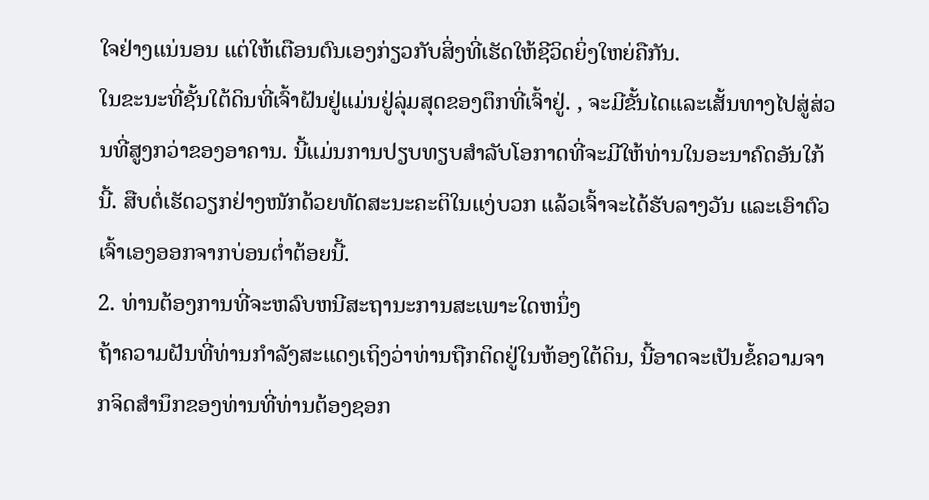ໃຈຢ່າງແນ່ນອນ ແຕ່ໃຫ້ເຕືອນຕົນເອງກ່ຽວກັບສິ່ງທີ່ເຮັດໃຫ້ຊີວິດຍິ່ງໃຫຍ່ຄືກັນ.
ໃນຂະນະທີ່ຊັ້ນໃຕ້ດິນທີ່ເຈົ້າຝັນຢູ່ແມ່ນຢູ່ລຸ່ມສຸດຂອງຕຶກທີ່ເຈົ້າຢູ່. , ຈະມີຂັ້ນໄດແລະເສັ້ນທາງໄປສູ່ສ່ວນທີ່ສູງກວ່າຂອງອາຄານ. ນີ້ແມ່ນການປຽບທຽບສໍາລັບໂອກາດທີ່ຈະມີໃຫ້ທ່ານໃນອະນາຄົດອັນໃກ້ນີ້. ສືບຕໍ່ເຮັດວຽກຢ່າງໜັກດ້ວຍທັດສະນະຄະຕິໃນແງ່ບວກ ແລ້ວເຈົ້າຈະໄດ້ຮັບລາງວັນ ແລະເອົາຕົວເຈົ້າເອງອອກຈາກບ່ອນຕ່ຳຕ້ອຍນີ້.
2. ທ່ານຕ້ອງການທີ່ຈະຫລົບຫນີສະຖານະການສະເພາະໃດຫນຶ່ງ
ຖ້າຄວາມຝັນທີ່ທ່ານກໍາລັງສະແດງເຖິງວ່າທ່ານຖືກຕິດຢູ່ໃນຫ້ອງໃຕ້ດິນ, ນີ້ອາດຈະເປັນຂໍ້ຄວາມຈາກຈິດສໍານຶກຂອງທ່ານທີ່ທ່ານຕ້ອງຊອກ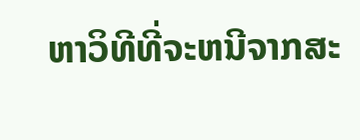ຫາວິທີທີ່ຈະຫນີຈາກສະ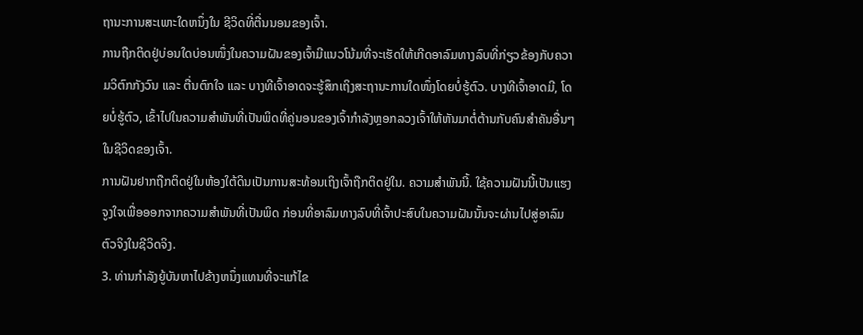ຖານະການສະເພາະໃດຫນຶ່ງໃນ ຊີວິດທີ່ຕື່ນນອນຂອງເຈົ້າ.
ການຖືກຕິດຢູ່ບ່ອນໃດບ່ອນໜຶ່ງໃນຄວາມຝັນຂອງເຈົ້າມີແນວໂນ້ມທີ່ຈະເຮັດໃຫ້ເກີດອາລົມທາງລົບທີ່ກ່ຽວຂ້ອງກັບຄວາມວິຕົກກັງວົນ ແລະ ຕື່ນຕົກໃຈ ແລະ ບາງທີເຈົ້າອາດຈະຮູ້ສຶກເຖິງສະຖານະການໃດໜຶ່ງໂດຍບໍ່ຮູ້ຕົວ. ບາງທີເຈົ້າອາດມີ, ໂດຍບໍ່ຮູ້ຕົວ, ເຂົ້າໄປໃນຄວາມສຳພັນທີ່ເປັນພິດທີ່ຄູ່ນອນຂອງເຈົ້າກຳລັງຫຼອກລວງເຈົ້າໃຫ້ຫັນມາຕໍ່ຕ້ານກັບຄົນສຳຄັນອື່ນໆໃນຊີວິດຂອງເຈົ້າ.
ການຝັນຢາກຖືກຕິດຢູ່ໃນຫ້ອງໃຕ້ດິນເປັນການສະທ້ອນເຖິງເຈົ້າຖືກຕິດຢູ່ໃນ. ຄວາມສໍາພັນນີ້. ໃຊ້ຄວາມຝັນນີ້ເປັນແຮງຈູງໃຈເພື່ອອອກຈາກຄວາມສຳພັນທີ່ເປັນພິດ ກ່ອນທີ່ອາລົມທາງລົບທີ່ເຈົ້າປະສົບໃນຄວາມຝັນນັ້ນຈະຜ່ານໄປສູ່ອາລົມຕົວຈິງໃນຊີວິດຈິງ.
3. ທ່ານກໍາລັງຍູ້ບັນຫາໄປຂ້າງຫນຶ່ງແທນທີ່ຈະແກ້ໄຂ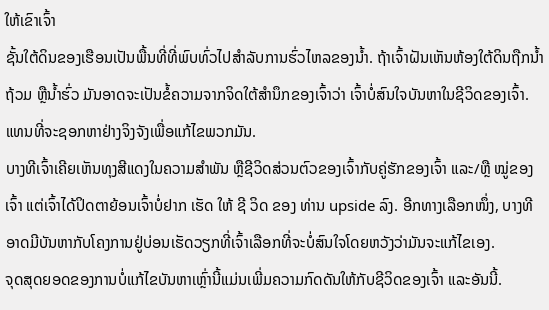ໃຫ້ເຂົາເຈົ້າ
ຊັ້ນໃຕ້ດິນຂອງເຮືອນເປັນພື້ນທີ່ທີ່ພົບທົ່ວໄປສໍາລັບການຮົ່ວໄຫລຂອງນ້ຳ. ຖ້າເຈົ້າຝັນເຫັນຫ້ອງໃຕ້ດິນຖືກນໍ້າຖ້ວມ ຫຼືນໍ້າຮົ່ວ ມັນອາດຈະເປັນຂໍ້ຄວາມຈາກຈິດໃຕ້ສຳນຶກຂອງເຈົ້າວ່າ ເຈົ້າບໍ່ສົນໃຈບັນຫາໃນຊີວິດຂອງເຈົ້າ.ແທນທີ່ຈະຊອກຫາຢ່າງຈິງຈັງເພື່ອແກ້ໄຂພວກມັນ.
ບາງທີເຈົ້າເຄີຍເຫັນທຸງສີແດງໃນຄວາມສຳພັນ ຫຼືຊີວິດສ່ວນຕົວຂອງເຈົ້າກັບຄູ່ຮັກຂອງເຈົ້າ ແລະ/ຫຼື ໝູ່ຂອງເຈົ້າ ແຕ່ເຈົ້າໄດ້ປິດຕາຍ້ອນເຈົ້າບໍ່ຢາກ ເຮັດ ໃຫ້ ຊີ ວິດ ຂອງ ທ່ານ upside ລົງ. ອີກທາງເລືອກໜຶ່ງ, ບາງທີອາດມີບັນຫາກັບໂຄງການຢູ່ບ່ອນເຮັດວຽກທີ່ເຈົ້າເລືອກທີ່ຈະບໍ່ສົນໃຈໂດຍຫວັງວ່າມັນຈະແກ້ໄຂເອງ.
ຈຸດສຸດຍອດຂອງການບໍ່ແກ້ໄຂບັນຫາເຫຼົ່ານີ້ແມ່ນເພີ່ມຄວາມກົດດັນໃຫ້ກັບຊີວິດຂອງເຈົ້າ ແລະອັນນີ້.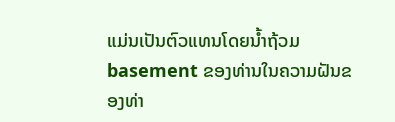ແມ່ນເປັນຕົວແທນໂດຍນ້ຳຖ້ວມ basement ຂອງທ່ານໃນຄວາມຝັນຂອງທ່າ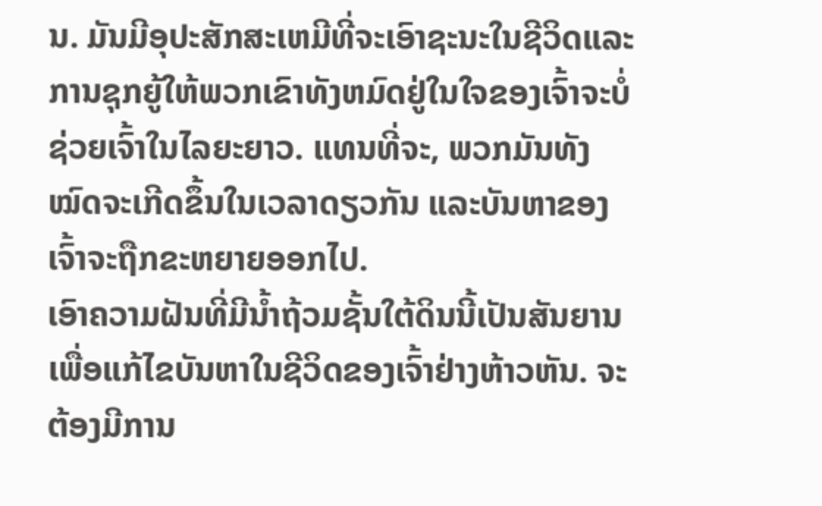ນ. ມັນມີອຸປະສັກສະເຫມີທີ່ຈະເອົາຊະນະໃນຊີວິດແລະການຊຸກຍູ້ໃຫ້ພວກເຂົາທັງຫມົດຢູ່ໃນໃຈຂອງເຈົ້າຈະບໍ່ຊ່ວຍເຈົ້າໃນໄລຍະຍາວ. ແທນທີ່ຈະ, ພວກມັນທັງໝົດຈະເກີດຂຶ້ນໃນເວລາດຽວກັນ ແລະບັນຫາຂອງເຈົ້າຈະຖືກຂະຫຍາຍອອກໄປ.
ເອົາຄວາມຝັນທີ່ມີນໍ້າຖ້ວມຊັ້ນໃຕ້ດິນນີ້ເປັນສັນຍານເພື່ອແກ້ໄຂບັນຫາໃນຊີວິດຂອງເຈົ້າຢ່າງຫ້າວຫັນ. ຈະຕ້ອງມີການ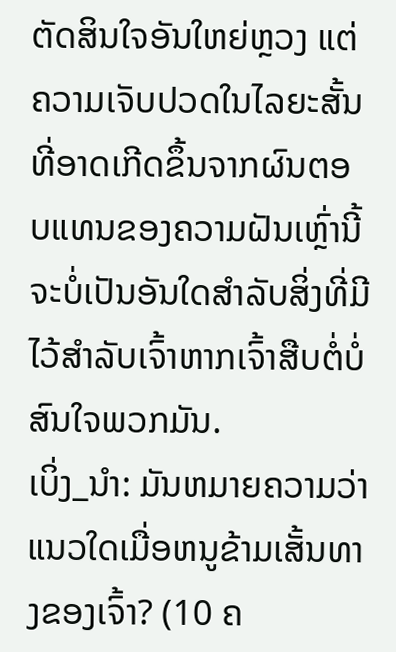ຕັດສິນໃຈອັນໃຫຍ່ຫຼວງ ແຕ່ຄວາມເຈັບປວດໃນໄລຍະສັ້ນທີ່ອາດເກີດຂຶ້ນຈາກຜົນຕອບແທນຂອງຄວາມຝັນເຫຼົ່ານີ້ຈະບໍ່ເປັນອັນໃດສຳລັບສິ່ງທີ່ມີໄວ້ສຳລັບເຈົ້າຫາກເຈົ້າສືບຕໍ່ບໍ່ສົນໃຈພວກມັນ.
ເບິ່ງ_ນຳ: ມັນຫມາຍຄວາມວ່າແນວໃດເມື່ອຫນູຂ້າມເສັ້ນທາງຂອງເຈົ້າ? (10 ຄ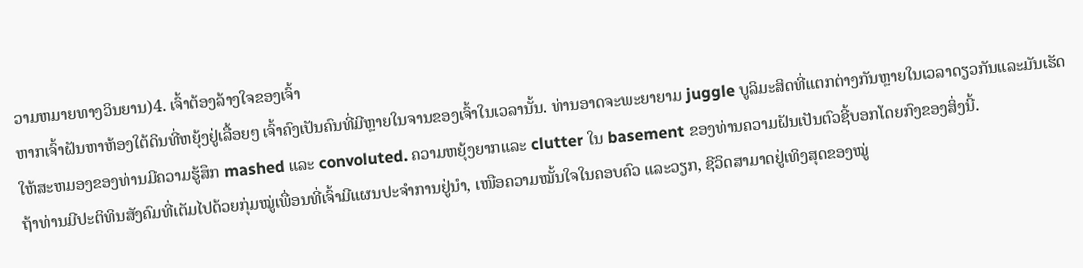ວາມຫມາຍທາງວິນຍານ)4. ເຈົ້າຕ້ອງລ້າງໃຈຂອງເຈົ້າ
ຫາກເຈົ້າຝັນຫາຫ້ອງໃຕ້ດິນທີ່ຫຍຸ້ງຢູ່ເລື້ອຍໆ ເຈົ້າຄົງເປັນຄົນທີ່ມີຫຼາຍໃນຈານຂອງເຈົ້າໃນເວລານັ້ນ. ທ່ານອາດຈະພະຍາຍາມ juggle ບູລິມະສິດທີ່ແຕກຕ່າງກັນຫຼາຍໃນເວລາດຽວກັນແລະມັນເຮັດໃຫ້ສະຫມອງຂອງທ່ານມີຄວາມຮູ້ສຶກ mashed ແລະ convoluted. ຄວາມຫຍຸ້ງຍາກແລະ clutter ໃນ basement ຂອງທ່ານຄວາມຝັນເປັນຕົວຊີ້ບອກໂດຍກົງຂອງສິ່ງນີ້.
ຖ້າທ່ານມີປະຕິທິນສັງຄົມທີ່ເຕັມໄປດ້ວຍກຸ່ມໝູ່ເພື່ອນທີ່ເຈົ້າມີແຜນປະຈຳການຢູ່ນຳ, ເໜືອຄວາມໝັ້ນໃຈໃນຄອບຄົວ ແລະວຽກ, ຊີວິດສາມາດຢູ່ເທິງສຸດຂອງໝູ່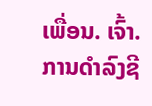ເພື່ອນ. ເຈົ້າ. ການດໍາລົງຊີ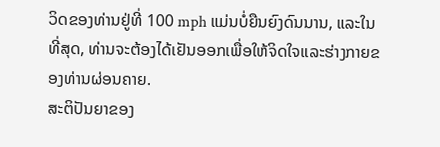ວິດຂອງທ່ານຢູ່ທີ່ 100 mph ແມ່ນບໍ່ຍືນຍົງດົນນານ, ແລະໃນທີ່ສຸດ, ທ່ານຈະຕ້ອງໄດ້ເຢັນອອກເພື່ອໃຫ້ຈິດໃຈແລະຮ່າງກາຍຂອງທ່ານຜ່ອນຄາຍ.
ສະຕິປັນຍາຂອງ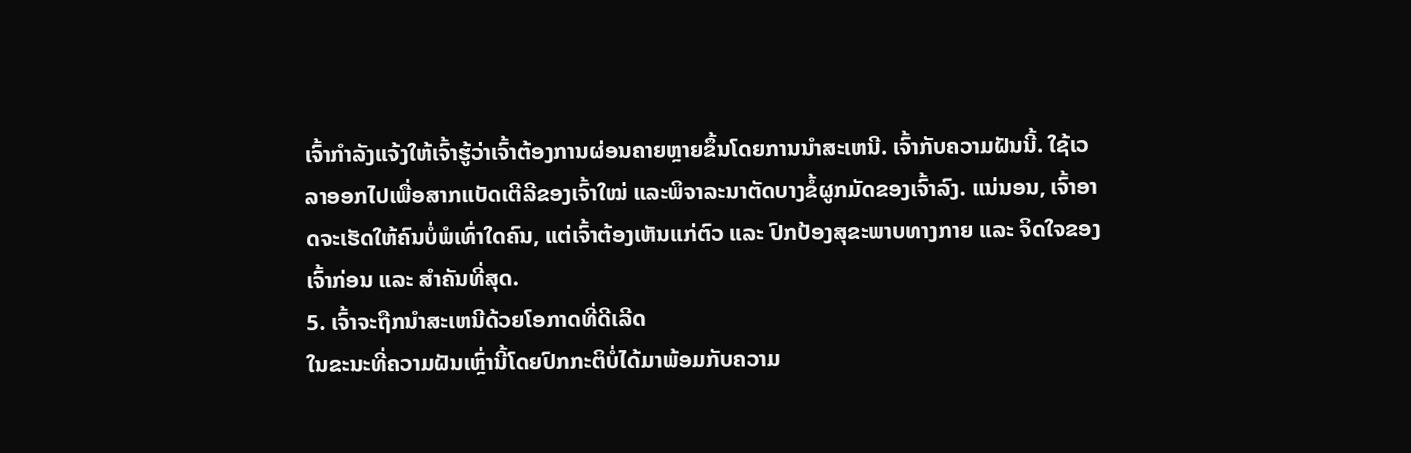ເຈົ້າກໍາລັງແຈ້ງໃຫ້ເຈົ້າຮູ້ວ່າເຈົ້າຕ້ອງການຜ່ອນຄາຍຫຼາຍຂຶ້ນໂດຍການນໍາສະເຫນີ. ເຈົ້າກັບຄວາມຝັນນີ້. ໃຊ້ເວລາອອກໄປເພື່ອສາກແບັດເຕີລີຂອງເຈົ້າໃໝ່ ແລະພິຈາລະນາຕັດບາງຂໍ້ຜູກມັດຂອງເຈົ້າລົງ. ແນ່ນອນ, ເຈົ້າອາດຈະເຮັດໃຫ້ຄົນບໍ່ພໍເທົ່າໃດຄົນ, ແຕ່ເຈົ້າຕ້ອງເຫັນແກ່ຕົວ ແລະ ປົກປ້ອງສຸຂະພາບທາງກາຍ ແລະ ຈິດໃຈຂອງເຈົ້າກ່ອນ ແລະ ສຳຄັນທີ່ສຸດ.
5. ເຈົ້າຈະຖືກນໍາສະເຫນີດ້ວຍໂອກາດທີ່ດີເລີດ
ໃນຂະນະທີ່ຄວາມຝັນເຫຼົ່ານີ້ໂດຍປົກກະຕິບໍ່ໄດ້ມາພ້ອມກັບຄວາມ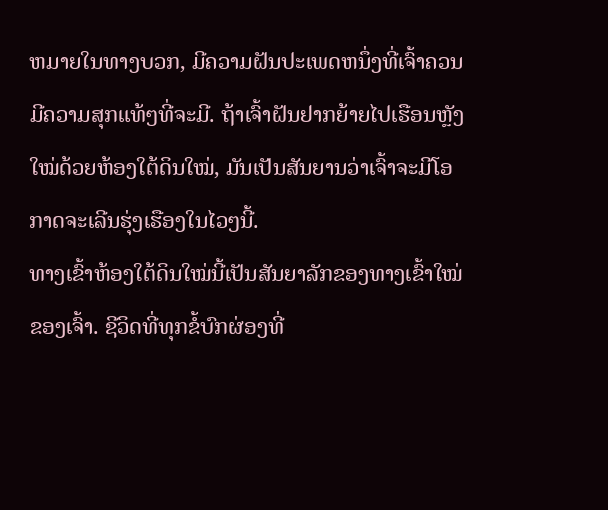ຫມາຍໃນທາງບວກ, ມີຄວາມຝັນປະເພດຫນຶ່ງທີ່ເຈົ້າຄວນມີຄວາມສຸກແທ້ໆທີ່ຈະມີ. ຖ້າເຈົ້າຝັນຢາກຍ້າຍໄປເຮືອນຫຼັງໃໝ່ດ້ວຍຫ້ອງໃຕ້ດິນໃໝ່, ມັນເປັນສັນຍານວ່າເຈົ້າຈະມີໂອກາດຈະເລີນຮຸ່ງເຮືອງໃນໄວໆນີ້.
ທາງເຂົ້າຫ້ອງໃຕ້ດິນໃໝ່ນີ້ເປັນສັນຍາລັກຂອງທາງເຂົ້າໃໝ່ຂອງເຈົ້າ. ຊີວິດທີ່ທຸກຂໍ້ບົກຜ່ອງທີ່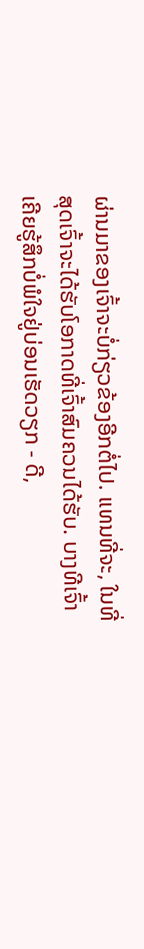ຜ່ານມາຂອງເຈົ້າຈະບໍ່ກ່ຽວຂ້ອງອີກຕໍ່ໄປ. ແທນທີ່ຈະ, ໃນທີ່ສຸດເຈົ້າຈະໄດ້ຮັບໂອກາດທີ່ເຈົ້າສົມຄວນໄດ້ຮັບ. ບາງທີເຈົ້າເຄີຍຮູ້ສຶກບໍ່ພໍໃຈຢູ່ບ່ອນເຮັດວຽກ - ດີ,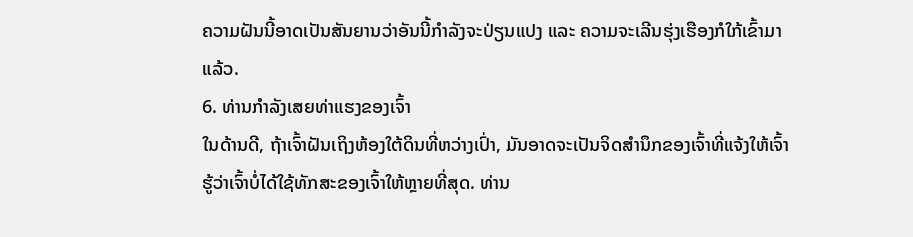ຄວາມຝັນນີ້ອາດເປັນສັນຍານວ່າອັນນີ້ກຳລັງຈະປ່ຽນແປງ ແລະ ຄວາມຈະເລີນຮຸ່ງເຮືອງກໍໃກ້ເຂົ້າມາແລ້ວ.
6. ທ່ານກໍາລັງເສຍທ່າແຮງຂອງເຈົ້າ
ໃນດ້ານດີ, ຖ້າເຈົ້າຝັນເຖິງຫ້ອງໃຕ້ດິນທີ່ຫວ່າງເປົ່າ, ມັນອາດຈະເປັນຈິດສໍານຶກຂອງເຈົ້າທີ່ແຈ້ງໃຫ້ເຈົ້າຮູ້ວ່າເຈົ້າບໍ່ໄດ້ໃຊ້ທັກສະຂອງເຈົ້າໃຫ້ຫຼາຍທີ່ສຸດ. ທ່ານ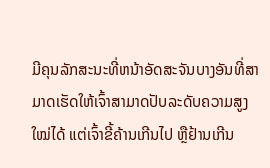ມີຄຸນລັກສະນະທີ່ຫນ້າອັດສະຈັນບາງອັນທີ່ສາມາດເຮັດໃຫ້ເຈົ້າສາມາດປັບລະດັບຄວາມສູງໃໝ່ໄດ້ ແຕ່ເຈົ້າຂີ້ຄ້ານເກີນໄປ ຫຼືຢ້ານເກີນ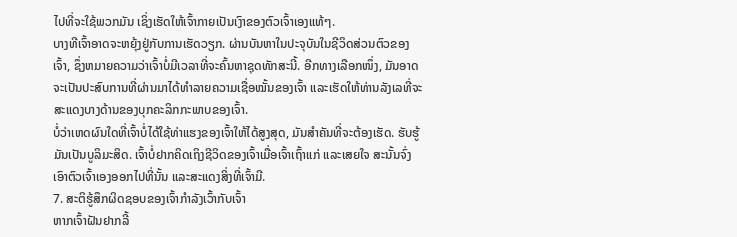ໄປທີ່ຈະໃຊ້ພວກມັນ ເຊິ່ງເຮັດໃຫ້ເຈົ້າກາຍເປັນເງົາຂອງຕົວເຈົ້າເອງແທ້ໆ.
ບາງທີເຈົ້າອາດຈະຫຍຸ້ງຢູ່ກັບການເຮັດວຽກ. ຜ່ານບັນຫາໃນປະຈຸບັນໃນຊີວິດສ່ວນຕົວຂອງເຈົ້າ, ຊຶ່ງຫມາຍຄວາມວ່າເຈົ້າບໍ່ມີເວລາທີ່ຈະຄົ້ນຫາຊຸດທັກສະນີ້. ອີກທາງເລືອກໜຶ່ງ, ມັນອາດຈະເປັນປະສົບການທີ່ຜ່ານມາໄດ້ທຳລາຍຄວາມເຊື່ອໝັ້ນຂອງເຈົ້າ ແລະເຮັດໃຫ້ທ່ານລັງເລທີ່ຈະສະແດງບາງດ້ານຂອງບຸກຄະລິກກະພາບຂອງເຈົ້າ.
ບໍ່ວ່າເຫດຜົນໃດທີ່ເຈົ້າບໍ່ໄດ້ໃຊ້ທ່າແຮງຂອງເຈົ້າໃຫ້ໄດ້ສູງສຸດ, ມັນສຳຄັນທີ່ຈະຕ້ອງເຮັດ. ຮັບຮູ້ມັນເປັນບູລິມະສິດ. ເຈົ້າບໍ່ຢາກຄິດເຖິງຊີວິດຂອງເຈົ້າເມື່ອເຈົ້າເຖົ້າແກ່ ແລະເສຍໃຈ ສະນັ້ນຈົ່ງເອົາຕົວເຈົ້າເອງອອກໄປທີ່ນັ້ນ ແລະສະແດງສິ່ງທີ່ເຈົ້າມີ.
7. ສະຕິຮູ້ສຶກຜິດຊອບຂອງເຈົ້າກຳລັງເວົ້າກັບເຈົ້າ
ຫາກເຈົ້າຝັນຢາກລີ້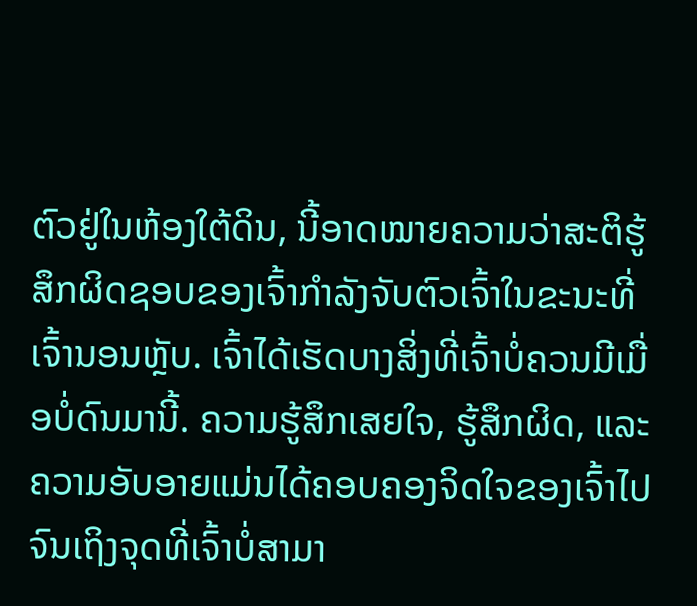ຕົວຢູ່ໃນຫ້ອງໃຕ້ດິນ, ນີ້ອາດໝາຍຄວາມວ່າສະຕິຮູ້ສຶກຜິດຊອບຂອງເຈົ້າກຳລັງຈັບຕົວເຈົ້າໃນຂະນະທີ່ເຈົ້ານອນຫຼັບ. ເຈົ້າໄດ້ເຮັດບາງສິ່ງທີ່ເຈົ້າບໍ່ຄວນມີເມື່ອບໍ່ດົນມານີ້. ຄວາມຮູ້ສຶກເສຍໃຈ, ຮູ້ສຶກຜິດ, ແລະຄວາມອັບອາຍແມ່ນໄດ້ຄອບຄອງຈິດໃຈຂອງເຈົ້າໄປຈົນເຖິງຈຸດທີ່ເຈົ້າບໍ່ສາມາ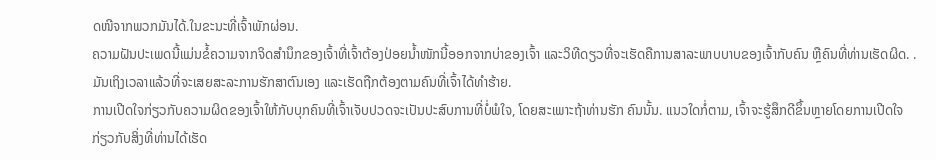ດໜີຈາກພວກມັນໄດ້.ໃນຂະນະທີ່ເຈົ້າພັກຜ່ອນ.
ຄວາມຝັນປະເພດນີ້ແມ່ນຂໍ້ຄວາມຈາກຈິດສຳນຶກຂອງເຈົ້າທີ່ເຈົ້າຕ້ອງປ່ອຍນໍ້າໜັກນີ້ອອກຈາກບ່າຂອງເຈົ້າ ແລະວິທີດຽວທີ່ຈະເຮັດຄືການສາລະພາບບາບຂອງເຈົ້າກັບຄົນ ຫຼືຄົນທີ່ທ່ານເຮັດຜິດ. . ມັນເຖິງເວລາແລ້ວທີ່ຈະເສຍສະລະການຮັກສາຕົນເອງ ແລະເຮັດຖືກຕ້ອງຕາມຄົນທີ່ເຈົ້າໄດ້ທຳຮ້າຍ.
ການເປີດໃຈກ່ຽວກັບຄວາມຜິດຂອງເຈົ້າໃຫ້ກັບບຸກຄົນທີ່ເຈົ້າເຈັບປວດຈະເປັນປະສົບການທີ່ບໍ່ພໍໃຈ, ໂດຍສະເພາະຖ້າທ່ານຮັກ ຄົນນັ້ນ. ແນວໃດກໍ່ຕາມ, ເຈົ້າຈະຮູ້ສຶກດີຂຶ້ນຫຼາຍໂດຍການເປີດໃຈກ່ຽວກັບສິ່ງທີ່ທ່ານໄດ້ເຮັດ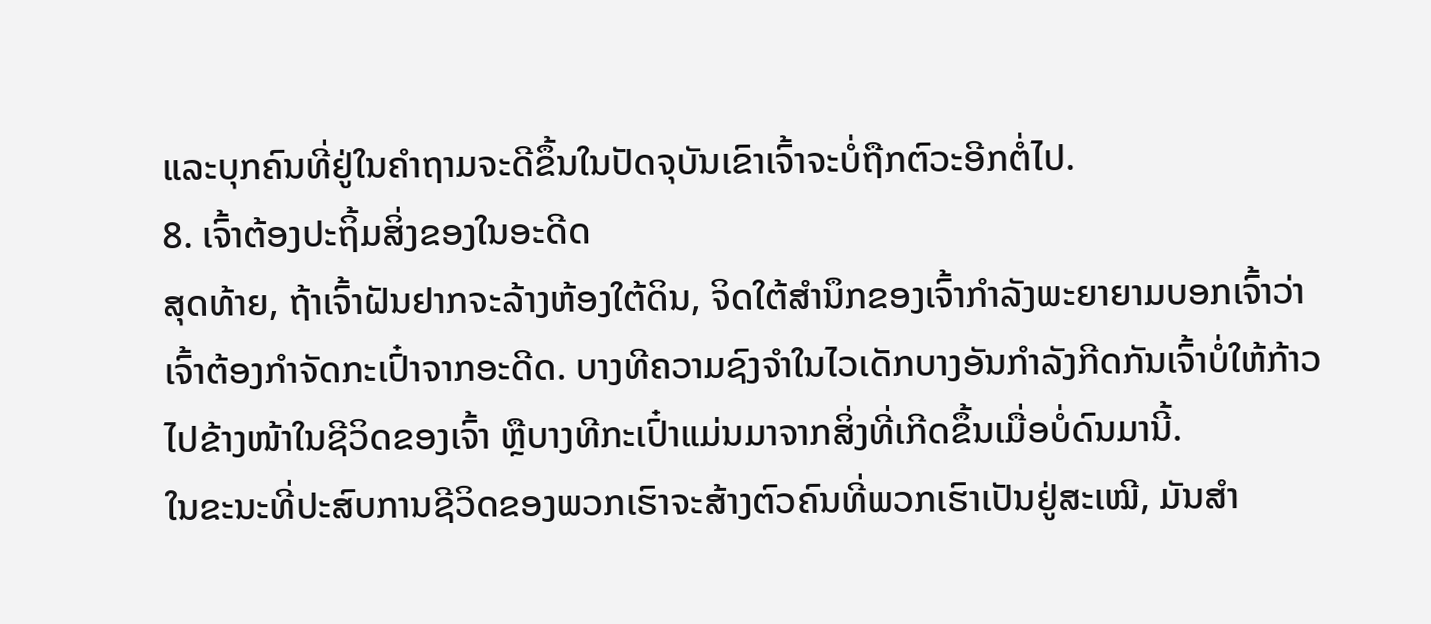ແລະບຸກຄົນທີ່ຢູ່ໃນຄໍາຖາມຈະດີຂຶ້ນໃນປັດຈຸບັນເຂົາເຈົ້າຈະບໍ່ຖືກຕົວະອີກຕໍ່ໄປ.
8. ເຈົ້າຕ້ອງປະຖິ້ມສິ່ງຂອງໃນອະດີດ
ສຸດທ້າຍ, ຖ້າເຈົ້າຝັນຢາກຈະລ້າງຫ້ອງໃຕ້ດິນ, ຈິດໃຕ້ສຳນຶກຂອງເຈົ້າກຳລັງພະຍາຍາມບອກເຈົ້າວ່າ ເຈົ້າຕ້ອງກຳຈັດກະເປົ໋າຈາກອະດີດ. ບາງທີຄວາມຊົງຈຳໃນໄວເດັກບາງອັນກຳລັງກີດກັນເຈົ້າບໍ່ໃຫ້ກ້າວໄປຂ້າງໜ້າໃນຊີວິດຂອງເຈົ້າ ຫຼືບາງທີກະເປົ໋າແມ່ນມາຈາກສິ່ງທີ່ເກີດຂຶ້ນເມື່ອບໍ່ດົນມານີ້.
ໃນຂະນະທີ່ປະສົບການຊີວິດຂອງພວກເຮົາຈະສ້າງຕົວຄົນທີ່ພວກເຮົາເປັນຢູ່ສະເໝີ, ມັນສຳ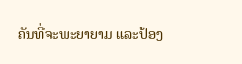ຄັນທີ່ຈະພະຍາຍາມ ແລະປ້ອງ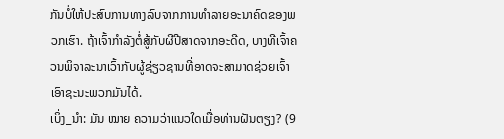ກັນບໍ່ໃຫ້ປະສົບການທາງລົບຈາກການທໍາລາຍອະນາຄົດຂອງພວກເຮົາ. ຖ້າເຈົ້າກໍາລັງຕໍ່ສູ້ກັບຜີປີສາດຈາກອະດີດ, ບາງທີເຈົ້າຄວນພິຈາລະນາເວົ້າກັບຜູ້ຊ່ຽວຊານທີ່ອາດຈະສາມາດຊ່ວຍເຈົ້າເອົາຊະນະພວກມັນໄດ້.
ເບິ່ງ_ນຳ: ມັນ ໝາຍ ຄວາມວ່າແນວໃດເມື່ອທ່ານຝັນຕຽງ? (9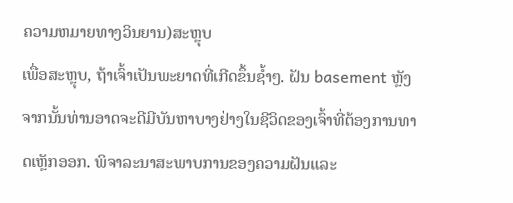ຄວາມຫມາຍທາງວິນຍານ)ສະຫຼຸບ
ເພື່ອສະຫຼຸບ, ຖ້າເຈົ້າເປັນພະຍາດທີ່ເກີດຂຶ້ນຊ້ຳໆ. ຝັນ basement ຫຼັງຈາກນັ້ນທ່ານອາດຈະດີມີບັນຫາບາງຢ່າງໃນຊີວິດຂອງເຈົ້າທີ່ຕ້ອງການທາດເຫຼັກອອກ. ພິຈາລະນາສະພາບການຂອງຄວາມຝັນແລະ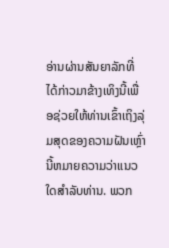ອ່ານຜ່ານສັນຍາລັກທີ່ໄດ້ກ່າວມາຂ້າງເທິງນີ້ເພື່ອຊ່ວຍໃຫ້ທ່ານເຂົ້າເຖິງລຸ່ມສຸດຂອງຄວາມຝັນເຫຼົ່ານີ້ຫມາຍຄວາມວ່າແນວໃດສໍາລັບທ່ານ. ພວກ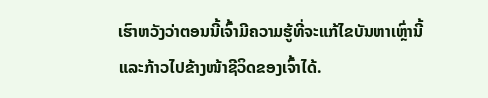ເຮົາຫວັງວ່າຕອນນີ້ເຈົ້າມີຄວາມຮູ້ທີ່ຈະແກ້ໄຂບັນຫາເຫຼົ່ານີ້ ແລະກ້າວໄປຂ້າງໜ້າຊີວິດຂອງເຈົ້າໄດ້.